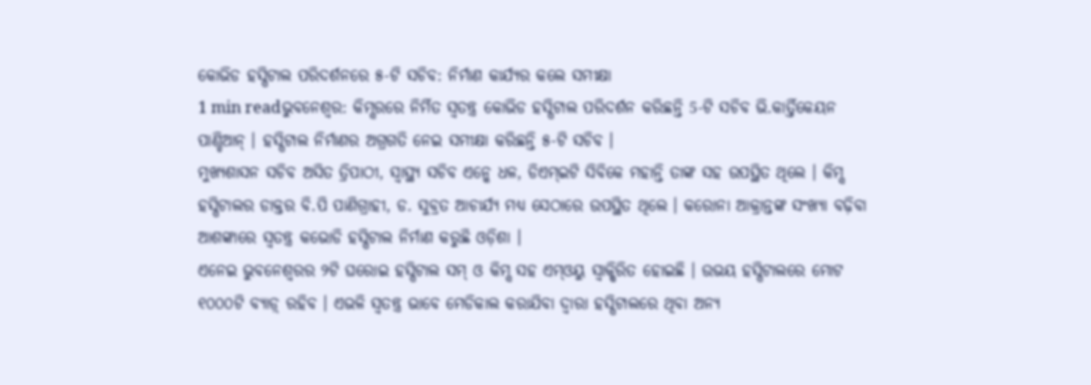କୋଭିଡ ହସ୍ପିଟାଲ ପରିଦର୍ଶନରେ ୫-ଟି ସଚିବ: ନିର୍ମାଣ କାର୍ଯ୍ୟର କଲେ ସମୀକ୍ଷା
1 min readଭୁବନେଶ୍ୱର: କିମ୍ସରରେ ନିର୍ମିତ ସ୍ୱତନ୍ତ୍ର କୋଭିଡ ହସ୍ପିଟାଲ ପରିଦର୍ଶନ କରିଛନ୍ତି 5-ଟି ସଚିବ ଭି.କାର୍ତ୍ତିକେୟନ ପାଣ୍ଡିଆନ୍ । ହସ୍ପିଟାଲ ନିର୍ମାଣର ଅଗ୍ରଗତି ନେଇ ସମୀକ୍ଷା କରିଛନ୍ତି ୫-ଟି ସଚିବ ।
ମୁଖ୍ୟଶାସନ ସଚିବ ଅସିତ ତ୍ରିପାଠୀ, ସ୍ୱାସ୍ଥ୍ୟ ସଚିବ ଏନ୍କେ ଧଳ, ଡିଏମ୍ଇଟି ସିବିକେ ମହାନ୍ତି ତାଙ୍କ ସହ ଉପସ୍ଥିତ ଥିଲେ । କିମ୍ସ ହସ୍ପିଟାଲର ଡାକ୍ତର ବି.ପି ପାଣିଗ୍ରାହୀ, ଡ. ସୁବ୍ରତ ଆଚାର୍ଯ୍ୟ ମଧ୍ୟ ସେଠାରେ ଉପସ୍ଥିତ ଥିଲେ । କରୋନା ଆକ୍ରାନ୍ତଙ୍କ ସଂଖ୍ୟା ବଢ଼ିବା ଆଶଙ୍କାରେ ସ୍ୱତନ୍ତ୍ର କଭୋଡି ହସ୍ପିଟାଲ ନିର୍ମାଣ କରୁଛି ଓଡ଼ିଶା ।
ଏନେଇ ଭୁବନେଶ୍ୱରର ୨ଟି ଘରୋଇ ହସ୍ପିଟାଲ ସମ୍ ଓ କିମ୍ସ ସହ ଏମ୍ଓୟୁ ସ୍ୱାକ୍ଷିରିତ ହୋଇଛି । ଉଭୟ ହସ୍ପିଟାଲରେ ମୋଟ ୧୦୦୦ଟି ବ୍ୟାଡ଼୍ ରହିବ । ଏଭଳି ସ୍ୱତନ୍ତ୍ର ଭାବେ ମେଡିକାଲ କରାଯିବା ଦ୍ୱାରା ହସ୍ପିଟାଲରେ ଥିବା ଅନ୍ୟ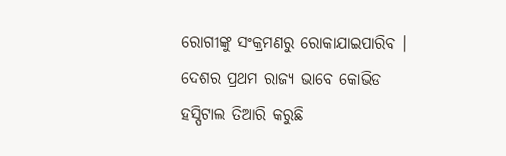ରୋଗୀଙ୍କୁ ସଂକ୍ରମଣରୁ ରୋକାଯାଇପାରିବ । ଦେଶର ପ୍ରଥମ ରାଜ୍ୟ ଭାବେ କୋଭିଡ ହସ୍ପିଟାଲ ତିଆରି କରୁଛି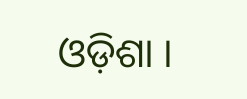ଓଡ଼ିଶା ।